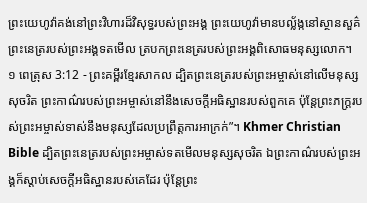ព្រះយេហូវ៉ាគង់នៅព្រះវិហារដ៏វិសុទ្ធរបស់ព្រះអង្គ ព្រះយេហូវ៉ាមានបល្ល័ង្កនៅស្ថានសួគ៌ ព្រះនេត្ររបស់ព្រះអង្គទតមើល ត្របកព្រះនេត្ររបស់ព្រះអង្គពិសោធមនុស្សលោក។
១ ពេត្រុស 3:12 - ព្រះគម្ពីរខ្មែរសាកល ដ្បិតព្រះនេត្ររបស់ព្រះអម្ចាស់នៅលើមនុស្សសុចរិត ព្រះកាណ៌របស់ព្រះអម្ចាស់នៅនឹងសេចក្ដីអធិស្ឋានរបស់ពួកគេ ប៉ុន្តែព្រះភក្ត្ររបស់ព្រះអម្ចាស់ទាស់នឹងមនុស្សដែលប្រព្រឹត្តការអាក្រក់”។ Khmer Christian Bible ដ្បិតព្រះនេត្ររបស់ព្រះអម្ចាស់ទតមើលមនុស្សសុចរិត ឯព្រះកាណ៌របស់ព្រះអង្គក៏ស្ដាប់សេចក្ដីអធិស្ឋានរបស់គេដែរ ប៉ុន្ដែព្រះ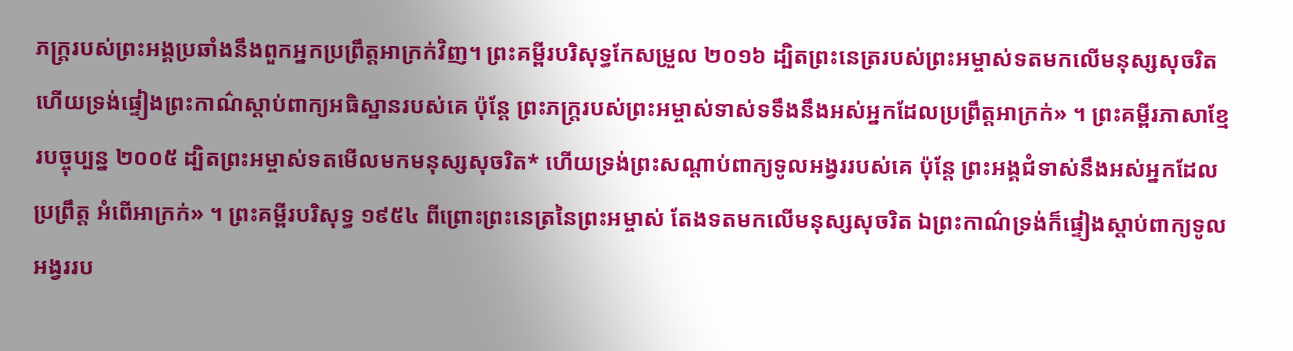ភក្ដ្ររបស់ព្រះអង្គប្រឆាំងនឹងពួកអ្នកប្រព្រឹត្ដអាក្រក់វិញ។ ព្រះគម្ពីរបរិសុទ្ធកែសម្រួល ២០១៦ ដ្បិតព្រះនេត្ររបស់ព្រះអម្ចាស់ទតមកលើមនុស្សសុចរិត ហើយទ្រង់ផ្ទៀងព្រះកាណ៌ស្តាប់ពាក្យអធិស្ឋានរបស់គេ ប៉ុន្តែ ព្រះភក្ត្ររបស់ព្រះអម្ចាស់ទាស់ទទឹងនឹងអស់អ្នកដែលប្រព្រឹត្តអាក្រក់» ។ ព្រះគម្ពីរភាសាខ្មែរបច្ចុប្បន្ន ២០០៥ ដ្បិតព្រះអម្ចាស់ទតមើលមកមនុស្សសុចរិត* ហើយទ្រង់ព្រះសណ្ដាប់ពាក្យទូលអង្វររបស់គេ ប៉ុន្តែ ព្រះអង្គជំទាស់នឹងអស់អ្នកដែលប្រព្រឹត្ត អំពើអាក្រក់» ។ ព្រះគម្ពីរបរិសុទ្ធ ១៩៥៤ ពីព្រោះព្រះនេត្រនៃព្រះអម្ចាស់ តែងទតមកលើមនុស្សសុចរិត ឯព្រះកាណ៌ទ្រង់ក៏ផ្ទៀងស្តាប់ពាក្យទូលអង្វររប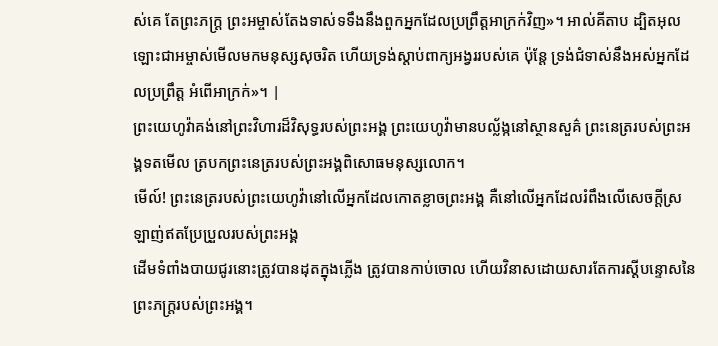ស់គេ តែព្រះភក្ត្រ ព្រះអម្ចាស់តែងទាស់ទទឹងនឹងពួកអ្នកដែលប្រព្រឹត្តអាក្រក់វិញ»។ អាល់គីតាប ដ្បិតអុលឡោះជាអម្ចាស់មើលមកមនុស្សសុចរិត ហើយទ្រង់ស្តាប់ពាក្យអង្វររបស់គេ ប៉ុន្ដែ ទ្រង់ជំទាស់នឹងអស់អ្នកដែលប្រព្រឹត្ដ អំពើអាក្រក់»។ |
ព្រះយេហូវ៉ាគង់នៅព្រះវិហារដ៏វិសុទ្ធរបស់ព្រះអង្គ ព្រះយេហូវ៉ាមានបល្ល័ង្កនៅស្ថានសួគ៌ ព្រះនេត្ររបស់ព្រះអង្គទតមើល ត្របកព្រះនេត្ររបស់ព្រះអង្គពិសោធមនុស្សលោក។
មើល៍! ព្រះនេត្ររបស់ព្រះយេហូវ៉ានៅលើអ្នកដែលកោតខ្លាចព្រះអង្គ គឺនៅលើអ្នកដែលរំពឹងលើសេចក្ដីស្រឡាញ់ឥតប្រែប្រួលរបស់ព្រះអង្គ
ដើមទំពាំងបាយជូរនោះត្រូវបានដុតក្នុងភ្លើង ត្រូវបានកាប់ចោល ហើយវិនាសដោយសារតែការស្ដីបន្ទោសនៃព្រះភក្ត្ររបស់ព្រះអង្គ។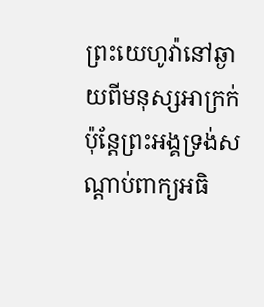ព្រះយេហូវ៉ានៅឆ្ងាយពីមនុស្សអាក្រក់ ប៉ុន្តែព្រះអង្គទ្រង់សណ្ដាប់ពាក្យអធិ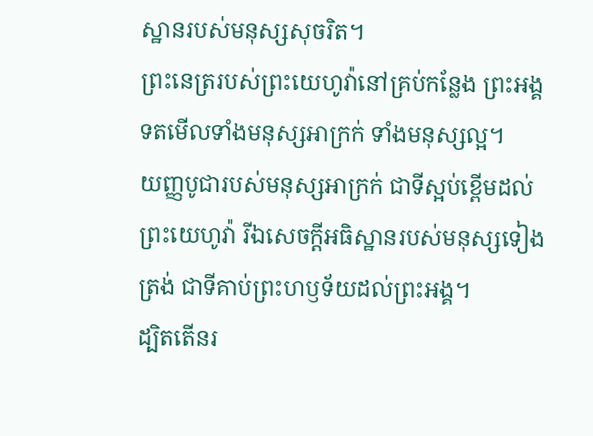ស្ឋានរបស់មនុស្សសុចរិត។
ព្រះនេត្ររបស់ព្រះយេហូវ៉ានៅគ្រប់កន្លែង ព្រះអង្គទតមើលទាំងមនុស្សអាក្រក់ ទាំងមនុស្សល្អ។
យញ្ញបូជារបស់មនុស្សអាក្រក់ ជាទីស្អប់ខ្ពើមដល់ព្រះយេហូវ៉ា រីឯសេចក្ដីអធិស្ឋានរបស់មនុស្សទៀងត្រង់ ជាទីគាប់ព្រះហឫទ័យដល់ព្រះអង្គ។
ដ្បិតតើនរ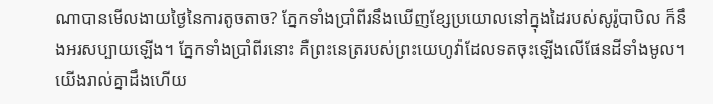ណាបានមើលងាយថ្ងៃនៃការតូចតាច? ភ្នែកទាំងប្រាំពីរនឹងឃើញខ្សែប្រយោលនៅក្នុងដៃរបស់សូរ៉ូបាបិល ក៏នឹងអរសប្បាយឡើង។ ភ្នែកទាំងប្រាំពីរនោះ គឺព្រះនេត្ររបស់ព្រះយេហូវ៉ាដែលទតចុះឡើងលើផែនដីទាំងមូល។
យើងរាល់គ្នាដឹងហើយ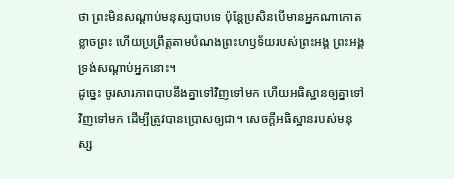ថា ព្រះមិនសណ្ដាប់មនុស្សបាបទេ ប៉ុន្តែប្រសិនបើមានអ្នកណាកោតខ្លាចព្រះ ហើយប្រព្រឹត្តតាមបំណងព្រះហឫទ័យរបស់ព្រះអង្គ ព្រះអង្គទ្រង់សណ្ដាប់អ្នកនោះ។
ដូច្នេះ ចូរសារភាពបាបនឹងគ្នាទៅវិញទៅមក ហើយអធិស្ឋានឲ្យគ្នាទៅវិញទៅមក ដើម្បីត្រូវបានប្រោសឲ្យជា។ សេចក្ដីអធិស្ឋានរបស់មនុស្ស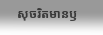សុចរិតមានឫ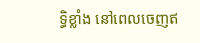ទ្ធិខ្លាំង នៅពេលចេញឥ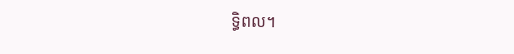ទ្ធិពល។